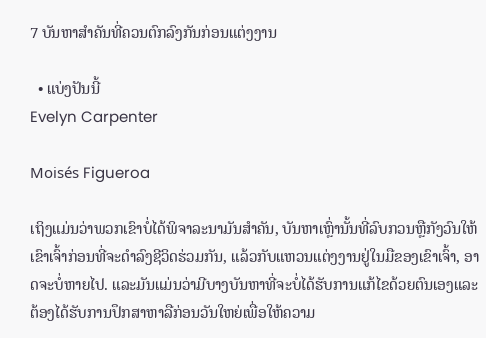7 ບັນຫາສຳຄັນທີ່ຄວນຕົກລົງກັນກ່ອນແຕ່ງງານ

  • ແບ່ງປັນນີ້
Evelyn Carpenter

Moisés Figueroa

ເຖິງແມ່ນວ່າພວກເຂົາບໍ່ໄດ້ພິຈາລະນາມັນສໍາຄັນ, ບັນຫາເຫຼົ່ານັ້ນທີ່ລົບກວນຫຼືກັງວົນໃຫ້ເຂົາເຈົ້າກ່ອນທີ່ຈະດໍາລົງຊີວິດຮ່ວມກັນ, ແລ້ວກັບແຫວນແຕ່ງງານຢູ່ໃນມືຂອງເຂົາເຈົ້າ, ອາດຈະບໍ່ຫາຍໄປ. ແລະມັນແມ່ນວ່າມີບາງບັນຫາທີ່ຈະບໍ່ໄດ້ຮັບການແກ້ໄຂດ້ວຍຕົນເອງແລະຕ້ອງໄດ້ຮັບການປຶກສາຫາລືກ່ອນວັນໃຫຍ່ເພື່ອໃຫ້ຄວາມ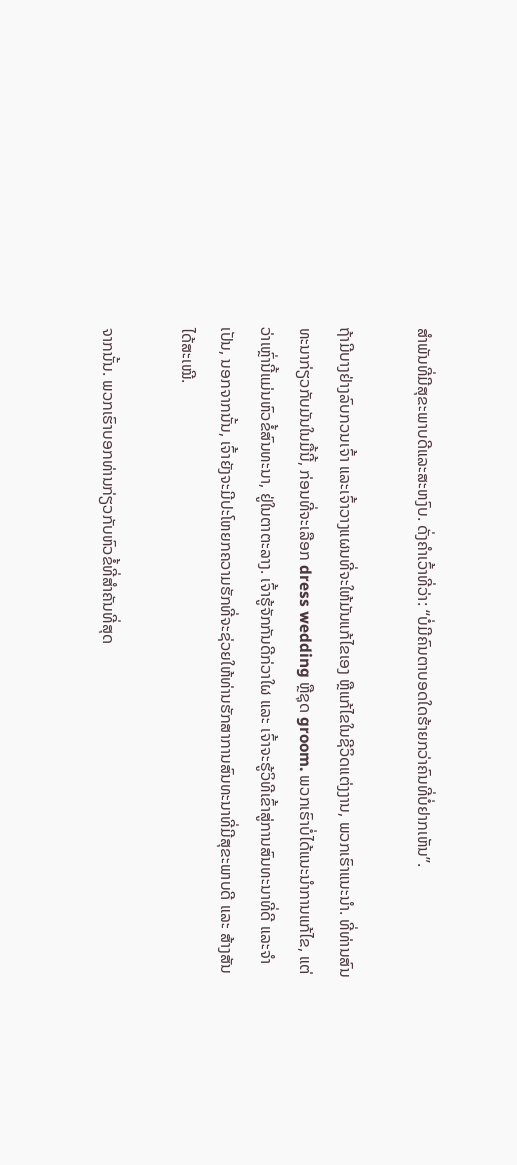ສໍາພັນທີ່ມີສຸຂະພາບດີແລະສະຫງົບ. ດັ່ງຄຳເວົ້າທີ່ວ່າ: “ບໍ່ມີຄົນຕາບອດໃດຮ້າຍກວ່າຄົນທີ່ບໍ່ຢາກເຫັນ”.

ຖ້າມີບາງຢ່າງລົບກວນເຈົ້າ ແລະເຈົ້າວາງແຜນທີ່ຈະໃຫ້ມັນແກ້ໄຂເອງ ຫຼືແກ້ໄຂໃນຊີວິດແຕ່ງງານ, ພວກເຮົາແນະນຳ. ທີ່ທ່ານສົນທະນາກ່ຽວກັບມັນໃນມື້ນີ້, ກ່ອນທີ່ຈະເລືອກ dress wedding ຫຼືຊຸດ groom. ພວກເຮົາບໍ່ໄດ້ແນະນໍາການແກ້ໄຂ, ແຕ່ວ່າເຫຼົ່ານີ້ແມ່ນຫົວຂໍ້ສົນທະນາ, ຢູ່ໃນຕາຕະລາງ. ເຈົ້າຮູ້ຈັກກັນດີກ່ວາໃຜ ແລະ ເຈົ້າຈະຮູ້ວິທີເຂົ້າສູ່ການສົນທະນາທີ່ດີ ແລະຈຳເປັນ, ນອກຈາກນັ້ນ, ເຈົ້າຍັງຈະມີປະໂຫຍກຄວາມຮັກທີ່ຈະຊ່ວຍໃຫ້ທ່ານຮັກສາການສົນທະນາທີ່ມີສຸຂະພາບດີ ແລະ ສ້າງສັນໄດ້ສະເໝີ.

ຈາກນັ້ນ. ພວກເຮົາບອກທ່ານກ່ຽວກັບຫົວຂໍ້ທີ່ສໍາຄັນທີ່ສຸດ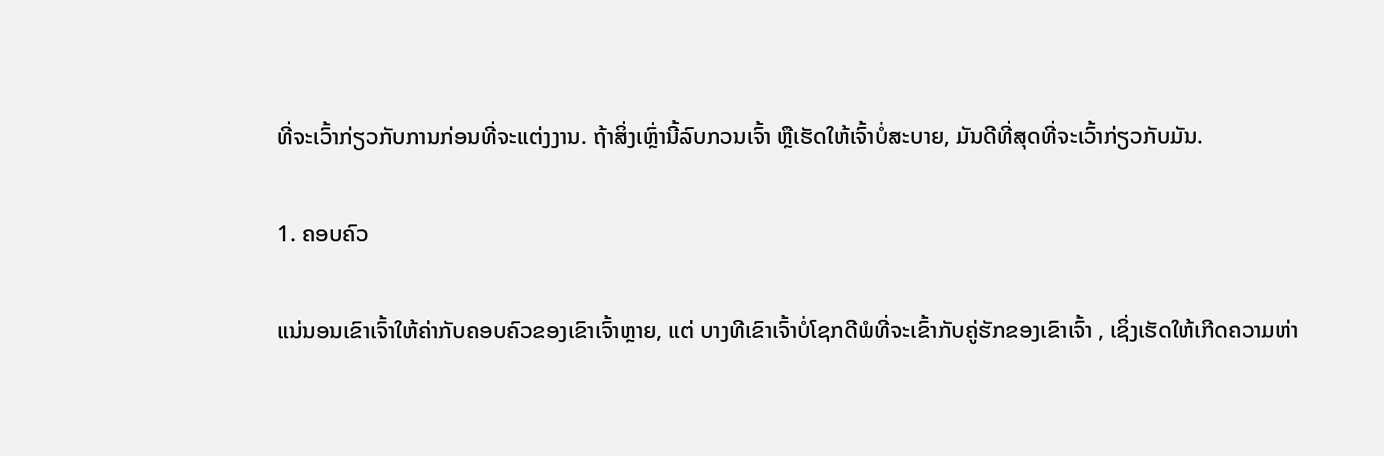ທີ່ຈະເວົ້າກ່ຽວກັບການກ່ອນທີ່ຈະແຕ່ງງານ. ຖ້າສິ່ງເຫຼົ່ານີ້ລົບກວນເຈົ້າ ຫຼືເຮັດໃຫ້ເຈົ້າບໍ່ສະບາຍ, ມັນດີທີ່ສຸດທີ່ຈະເວົ້າກ່ຽວກັບມັນ.

1. ຄອບຄົວ

ແນ່ນອນເຂົາເຈົ້າໃຫ້ຄ່າກັບຄອບຄົວຂອງເຂົາເຈົ້າຫຼາຍ, ແຕ່ ບາງທີເຂົາເຈົ້າບໍ່ໂຊກດີພໍທີ່ຈະເຂົ້າກັບຄູ່ຮັກຂອງເຂົາເຈົ້າ , ເຊິ່ງເຮັດໃຫ້ເກີດຄວາມຫ່າ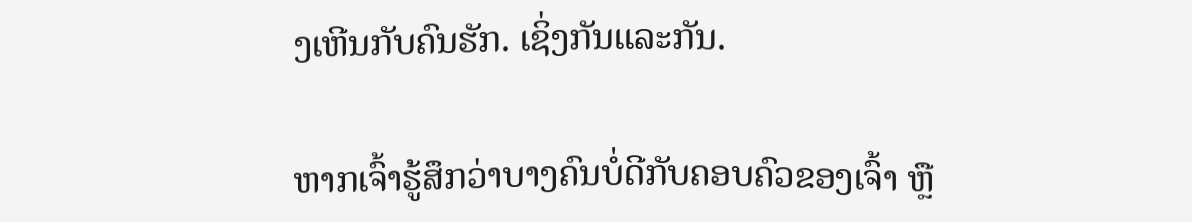ງເຫີນກັບຄົນຮັກ. ເຊິ່ງກັນແລະກັນ.

ຫາກເຈົ້າຮູ້ສຶກວ່າບາງຄົນບໍ່ດີກັບຄອບຄົວຂອງເຈົ້າ ຫຼື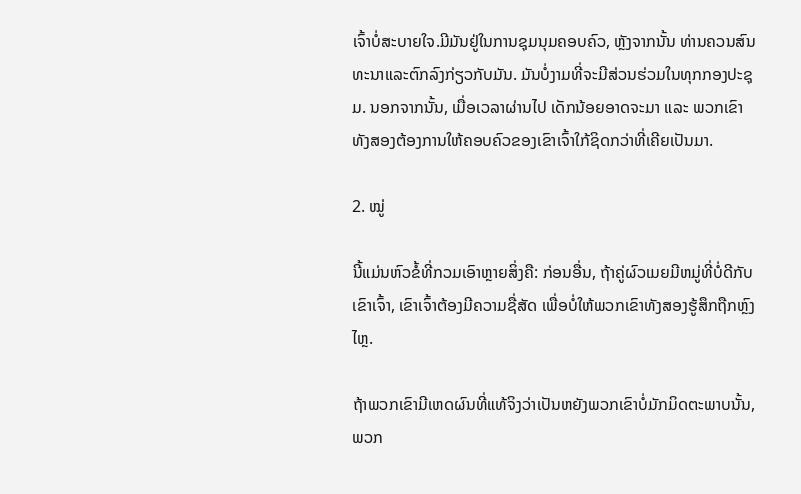ເຈົ້າບໍ່ສະບາຍໃຈ.ມີມັນຢູ່ໃນການຊຸມນຸມຄອບຄົວ, ຫຼັງຈາກນັ້ນ ທ່ານຄວນສົນທະນາແລະຕົກລົງກ່ຽວກັບມັນ. ມັນບໍ່ງາມທີ່ຈະມີສ່ວນຮ່ວມໃນທຸກກອງປະຊຸມ. ນອກຈາກນັ້ນ, ເມື່ອເວລາຜ່ານໄປ ເດັກນ້ອຍອາດຈະມາ ແລະ ພວກເຂົາທັງສອງຕ້ອງການໃຫ້ຄອບຄົວຂອງເຂົາເຈົ້າໃກ້ຊິດກວ່າທີ່ເຄີຍເປັນມາ.

2. ໝູ່

ນີ້ແມ່ນຫົວຂໍ້ທີ່ກວມເອົາຫຼາຍສິ່ງຄື: ກ່ອນອື່ນ, ຖ້າຄູ່ຜົວເມຍມີຫມູ່ທີ່ບໍ່ດີກັບເຂົາເຈົ້າ, ເຂົາເຈົ້າຕ້ອງມີຄວາມຊື່ສັດ ເພື່ອບໍ່ໃຫ້ພວກເຂົາທັງສອງຮູ້ສຶກຖືກຫຼົງໄຫຼ.

ຖ້າພວກເຂົາມີເຫດຜົນທີ່ແທ້ຈິງວ່າເປັນຫຍັງພວກເຂົາບໍ່ມັກມິດຕະພາບນັ້ນ, ພວກ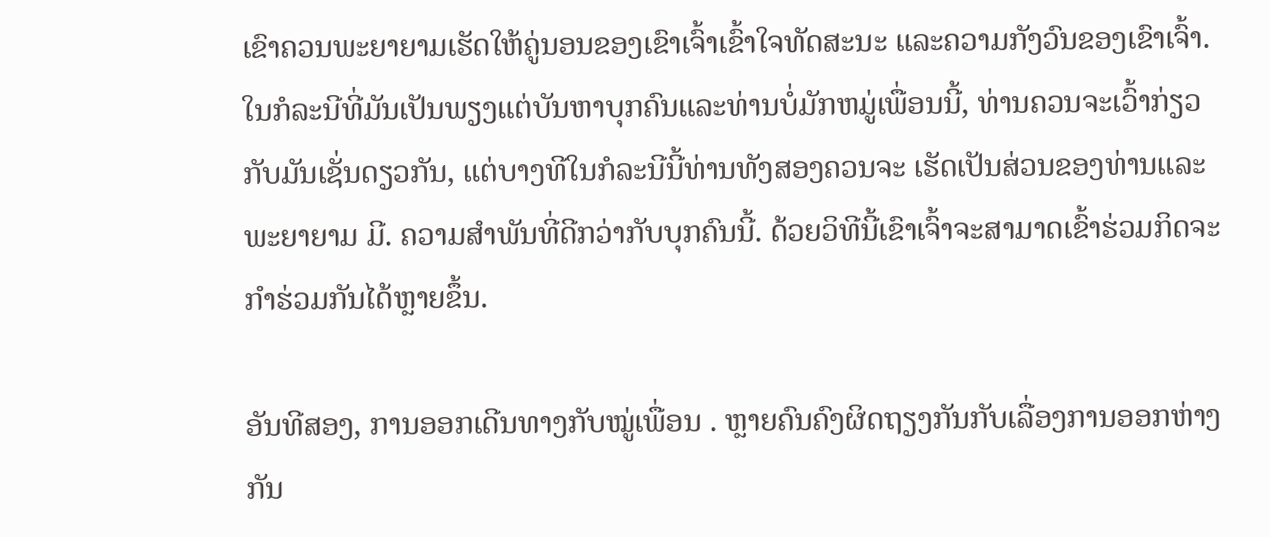ເຂົາຄວນພະຍາຍາມເຮັດໃຫ້ຄູ່ນອນຂອງເຂົາເຈົ້າເຂົ້າໃຈທັດສະນະ ແລະຄວາມກັງວົນຂອງເຂົາເຈົ້າ. ໃນກໍລະນີທີ່ມັນເປັນພຽງແຕ່ບັນຫາບຸກຄົນແລະທ່ານບໍ່ມັກຫມູ່ເພື່ອນນີ້, ທ່ານຄວນຈະເວົ້າກ່ຽວກັບມັນເຊັ່ນດຽວກັນ, ແຕ່ບາງທີໃນກໍລະນີນີ້ທ່ານທັງສອງຄວນຈະ ເຮັດເປັນສ່ວນຂອງທ່ານແລະພະຍາຍາມ ມີ. ຄວາມສໍາພັນທີ່ດີກວ່າກັບບຸກຄົນນີ້. ດ້ວຍວິທີນີ້ເຂົາເຈົ້າຈະສາມາດເຂົ້າຮ່ວມກິດຈະກຳຮ່ວມກັນໄດ້ຫຼາຍຂຶ້ນ.

ອັນທີສອງ, ການອອກເດີນທາງກັບໝູ່ເພື່ອນ . ຫຼາຍຄົນຄົງຜິດຖຽງກັນກັບເລື່ອງການອອກຫ່າງກັນ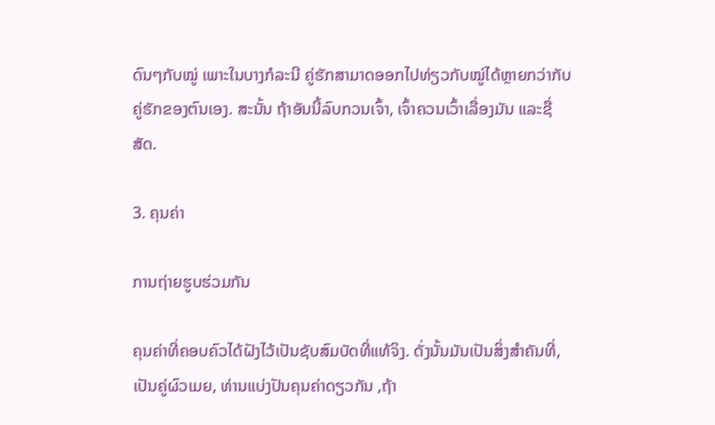ດົນໆກັບໝູ່ ເພາະໃນບາງກໍລະນີ ຄູ່ຮັກສາມາດອອກໄປທ່ຽວກັບໝູ່ໄດ້ຫຼາຍກວ່າກັບຄູ່ຮັກຂອງຕົນເອງ. ສະນັ້ນ ຖ້າອັນນີ້ລົບກວນເຈົ້າ, ເຈົ້າຄວນເວົ້າເລື່ອງມັນ ແລະຊື່ສັດ.

3. ຄຸນຄ່າ

ການຖ່າຍຮູບຮ່ວມກັນ

ຄຸນຄ່າທີ່ຄອບຄົວໄດ້ຝັງໄວ້ເປັນຊັບສົມບັດທີ່ແທ້ຈິງ. ດັ່ງນັ້ນມັນເປັນສິ່ງສໍາຄັນທີ່, ເປັນຄູ່ຜົວເມຍ, ທ່ານແບ່ງປັນຄຸນຄ່າດຽວກັນ ,ຖ້າ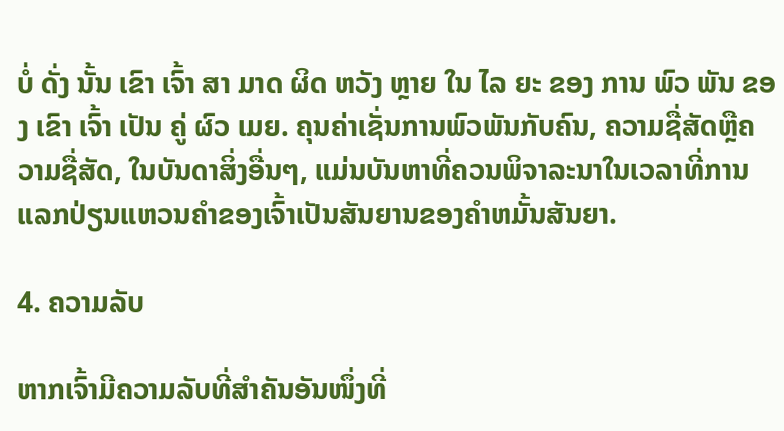ບໍ່ ດັ່ງ ນັ້ນ ເຂົາ ເຈົ້າ ສາ ມາດ ຜິດ ຫວັງ ຫຼາຍ ໃນ ໄລ ຍະ ຂອງ ການ ພົວ ພັນ ຂອງ ເຂົາ ເຈົ້າ ເປັນ ຄູ່ ຜົວ ເມຍ. ຄຸນຄ່າເຊັ່ນການພົວພັນກັບຄົນ, ຄວາມຊື່ສັດຫຼືຄວາມຊື່ສັດ, ໃນບັນດາສິ່ງອື່ນໆ, ແມ່ນບັນຫາທີ່ຄວນພິຈາລະນາໃນເວລາທີ່ການແລກປ່ຽນແຫວນຄໍາຂອງເຈົ້າເປັນສັນຍານຂອງຄໍາຫມັ້ນສັນຍາ.

4. ຄວາມລັບ

ຫາກເຈົ້າມີຄວາມລັບທີ່ສຳຄັນອັນໜຶ່ງທີ່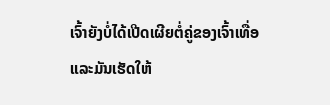ເຈົ້າຍັງບໍ່ໄດ້ເປີດເຜີຍຕໍ່ຄູ່ຂອງເຈົ້າເທື່ອ ແລະມັນເຮັດໃຫ້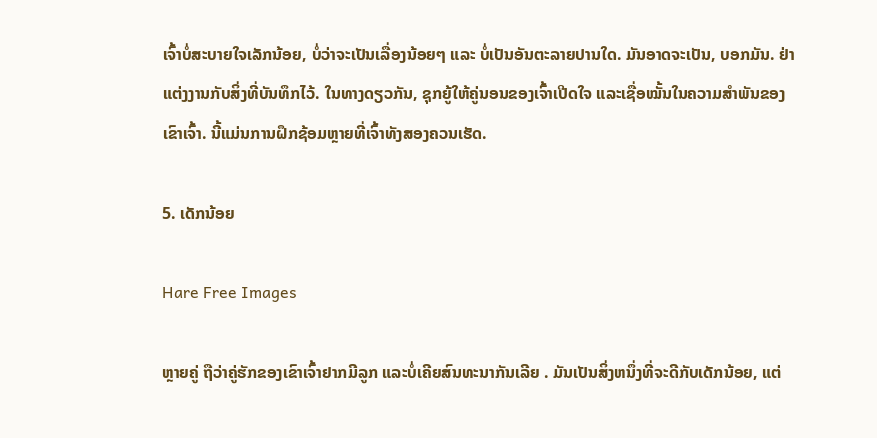ເຈົ້າບໍ່ສະບາຍໃຈເລັກນ້ອຍ, ບໍ່ວ່າຈະເປັນເລື່ອງນ້ອຍໆ ແລະ ບໍ່ເປັນອັນຕະລາຍປານໃດ. ມັນອາດຈະເປັນ, ບອກມັນ. ຢ່າແຕ່ງງານກັບສິ່ງທີ່ບັນທຶກໄວ້. ໃນທາງດຽວກັນ, ຊຸກຍູ້ໃຫ້ຄູ່ນອນຂອງເຈົ້າເປີດໃຈ ແລະເຊື່ອໝັ້ນໃນຄວາມສຳພັນຂອງເຂົາເຈົ້າ. ນີ້ແມ່ນການຝຶກຊ້ອມຫຼາຍທີ່ເຈົ້າທັງສອງຄວນເຮັດ.

5. ເດັກນ້ອຍ

Hare Free Images

ຫຼາຍຄູ່ ຖືວ່າຄູ່ຮັກຂອງເຂົາເຈົ້າຢາກມີລູກ ແລະບໍ່ເຄີຍສົນທະນາກັນເລີຍ . ມັນເປັນສິ່ງຫນຶ່ງທີ່ຈະດີກັບເດັກນ້ອຍ, ແຕ່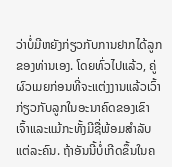ວ່າບໍ່ມີຫຍັງກ່ຽວກັບການຢາກໄດ້ລູກຂອງທ່ານເອງ. ໂດຍທົ່ວໄປແລ້ວ, ຄູ່ຜົວເມຍກ່ອນທີ່ຈະແຕ່ງງານແລ້ວເວົ້າກ່ຽວກັບລູກໃນອະນາຄົດຂອງເຂົາເຈົ້າແລະແມ້ກະທັ້ງມີຊື່ພ້ອມສໍາລັບແຕ່ລະຄົນ. ຖ້າອັນນີ້ບໍ່ເກີດຂຶ້ນໃນຄ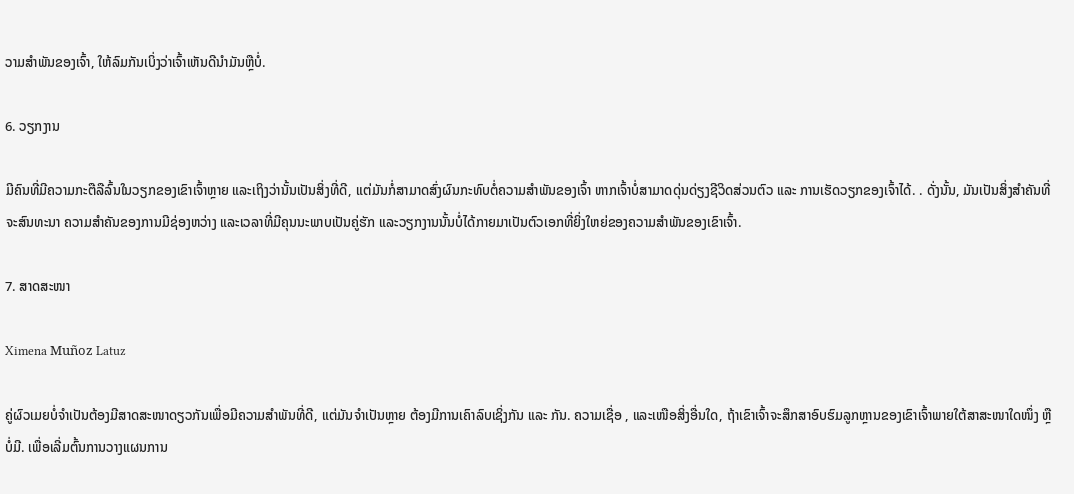ວາມສຳພັນຂອງເຈົ້າ, ໃຫ້ລົມກັນເບິ່ງວ່າເຈົ້າເຫັນດີນຳມັນຫຼືບໍ່.

6. ວຽກງານ

ມີຄົນທີ່ມີຄວາມກະຕືລືລົ້ນໃນວຽກຂອງເຂົາເຈົ້າຫຼາຍ ແລະເຖິງວ່ານັ້ນເປັນສິ່ງທີ່ດີ, ແຕ່ມັນກໍ່ສາມາດສົ່ງຜົນກະທົບຕໍ່ຄວາມສຳພັນຂອງເຈົ້າ ຫາກເຈົ້າບໍ່ສາມາດດຸ່ນດ່ຽງຊີວິດສ່ວນຕົວ ແລະ ການເຮັດວຽກຂອງເຈົ້າໄດ້. . ດັ່ງນັ້ນ, ມັນເປັນສິ່ງສໍາຄັນທີ່ຈະສົນທະນາ ຄວາມສໍາຄັນຂອງການມີຊ່ອງຫວ່າງ ແລະເວລາທີ່ມີຄຸນນະພາບເປັນຄູ່ຮັກ ແລະວຽກງານນັ້ນບໍ່ໄດ້ກາຍມາເປັນຕົວເອກທີ່ຍິ່ງໃຫຍ່ຂອງຄວາມສໍາພັນຂອງເຂົາເຈົ້າ.

7. ສາດສະໜາ

Ximena Muñoz Latuz

ຄູ່ຜົວເມຍບໍ່ຈຳເປັນຕ້ອງມີສາດສະໜາດຽວກັນເພື່ອມີຄວາມສຳພັນທີ່ດີ, ແຕ່ມັນຈຳເປັນຫຼາຍ ຕ້ອງມີການເຄົາລົບເຊິ່ງກັນ ແລະ ກັນ. ຄວາມເຊື່ອ , ແລະເໜືອສິ່ງອື່ນໃດ, ຖ້າເຂົາເຈົ້າຈະສຶກສາອົບຮົມລູກຫຼານຂອງເຂົາເຈົ້າພາຍໃຕ້ສາສະໜາໃດໜຶ່ງ ຫຼືບໍ່ມີ. ເພື່ອເລີ່ມຕົ້ນການວາງແຜນການ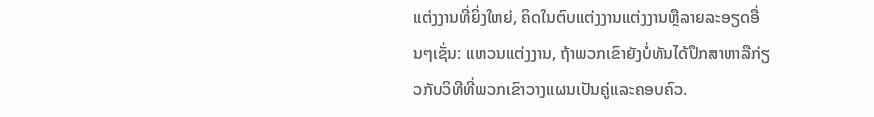ແຕ່ງງານທີ່ຍິ່ງໃຫຍ່, ຄິດໃນຕົບແຕ່ງງານແຕ່ງງານຫຼືລາຍລະອຽດອື່ນໆເຊັ່ນ: ແຫວນແຕ່ງງານ, ຖ້າພວກເຂົາຍັງບໍ່ທັນໄດ້ປຶກສາຫາລືກ່ຽວກັບວິທີທີ່ພວກເຂົາວາງແຜນເປັນຄູ່ແລະຄອບຄົວ.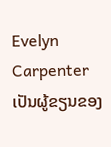Evelyn Carpenter ເປັນຜູ້ຂຽນຂອງ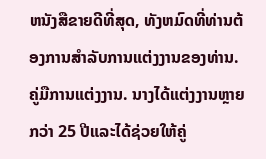ຫນັງສືຂາຍດີທີ່ສຸດ, ທັງຫມົດທີ່ທ່ານຕ້ອງການສໍາລັບການແຕ່ງງານຂອງທ່ານ. ຄູ່ມືການແຕ່ງງານ. ນາງໄດ້ແຕ່ງງານຫຼາຍກວ່າ 25 ປີແລະໄດ້ຊ່ວຍໃຫ້ຄູ່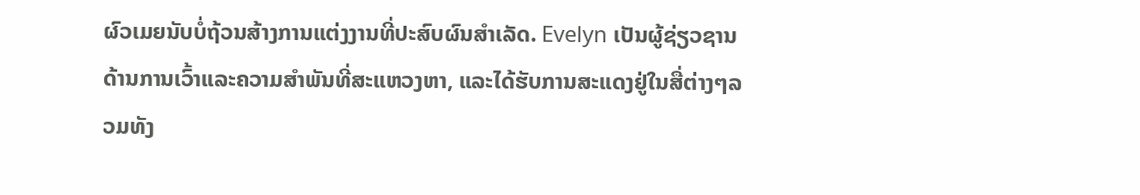ຜົວເມຍນັບບໍ່ຖ້ວນສ້າງການແຕ່ງງານທີ່ປະສົບຜົນສໍາເລັດ. Evelyn ເປັນຜູ້ຊ່ຽວຊານດ້ານການເວົ້າແລະຄວາມສໍາພັນທີ່ສະແຫວງຫາ, ແລະໄດ້ຮັບການສະແດງຢູ່ໃນສື່ຕ່າງໆລວມທັງ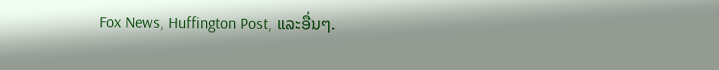Fox News, Huffington Post, ແລະອື່ນໆ.